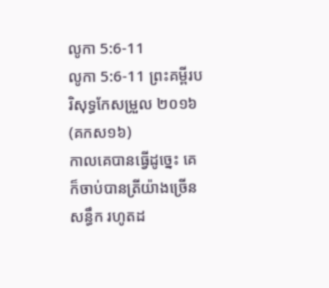លូកា 5:6-11
លូកា 5:6-11 ព្រះគម្ពីរបរិសុទ្ធកែសម្រួល ២០១៦ (គកស១៦)
កាលគេបានធ្វើដូច្នេះ គេក៏ចាប់បានត្រីយ៉ាងច្រើនសន្ធឹក រហូតដ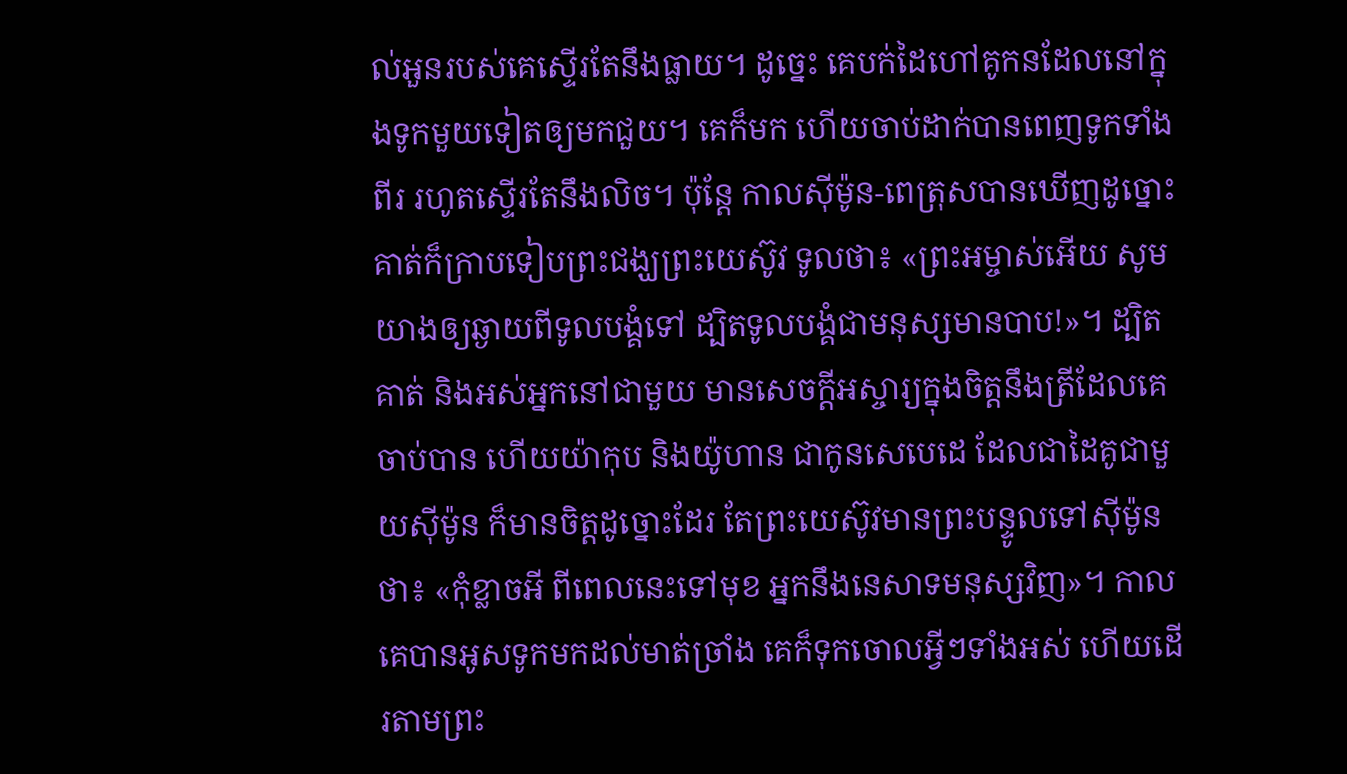ល់អួនរបស់គេស្ទើរតែនឹងធ្លាយ។ ដូច្នេះ គេបក់ដៃហៅគូកនដែលនៅក្នុងទូកមួយទៀតឲ្យមកជួយ។ គេក៏មក ហើយចាប់ដាក់បានពេញទូកទាំងពីរ រហូតស្ទើរតែនឹងលិច។ ប៉ុន្ដែ កាលស៊ីម៉ូន-ពេត្រុសបានឃើញដូច្នោះ គាត់ក៏ក្រាបទៀបព្រះជង្ឃព្រះយេស៊ូវ ទូលថា៖ «ព្រះអម្ចាស់អើយ សូមយាងឲ្យឆ្ងាយពីទូលបង្គំទៅ ដ្បិតទូលបង្គំជាមនុស្សមានបាប!»។ ដ្បិតគាត់ និងអស់អ្នកនៅជាមួយ មានសេចក្ដីអស្ចារ្យក្នុងចិត្តនឹងត្រីដែលគេចាប់បាន ហើយយ៉ាកុប និងយ៉ូហាន ជាកូនសេបេដេ ដែលជាដៃគូជាមួយស៊ីម៉ូន ក៏មានចិត្តដូច្នោះដែរ តែព្រះយេស៊ូវមានព្រះបន្ទូលទៅស៊ីម៉ូនថា៖ «កុំខ្លាចអី ពីពេលនេះទៅមុខ អ្នកនឹងនេសាទមនុស្សវិញ»។ កាលគេបានអូសទូកមកដល់មាត់ច្រាំង គេក៏ទុកចោលអ្វីៗទាំងអស់ ហើយដើរតាមព្រះ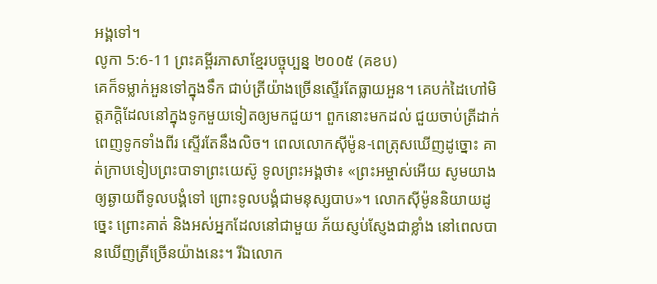អង្គទៅ។
លូកា 5:6-11 ព្រះគម្ពីរភាសាខ្មែរបច្ចុប្បន្ន ២០០៥ (គខប)
គេក៏ទម្លាក់អួនទៅក្នុងទឹក ជាប់ត្រីយ៉ាងច្រើនស្ទើរតែធ្លាយអួន។ គេបក់ដៃហៅមិត្តភក្ដិដែលនៅក្នុងទូកមួយទៀតឲ្យមកជួយ។ ពួកនោះមកដល់ ជួយចាប់ត្រីដាក់ពេញទូកទាំងពីរ ស្ទើរតែនឹងលិច។ ពេលលោកស៊ីម៉ូន-ពេត្រុសឃើញដូច្នោះ គាត់ក្រាបទៀបព្រះបាទាព្រះយេស៊ូ ទូលព្រះអង្គថា៖ «ព្រះអម្ចាស់អើយ សូមយាងឲ្យឆ្ងាយពីទូលបង្គំទៅ ព្រោះទូលបង្គំជាមនុស្សបាប»។ លោកស៊ីម៉ូននិយាយដូច្នេះ ព្រោះគាត់ និងអស់អ្នកដែលនៅជាមួយ ភ័យស្ញប់ស្ញែងជាខ្លាំង នៅពេលបានឃើញត្រីច្រើនយ៉ាងនេះ។ រីឯលោក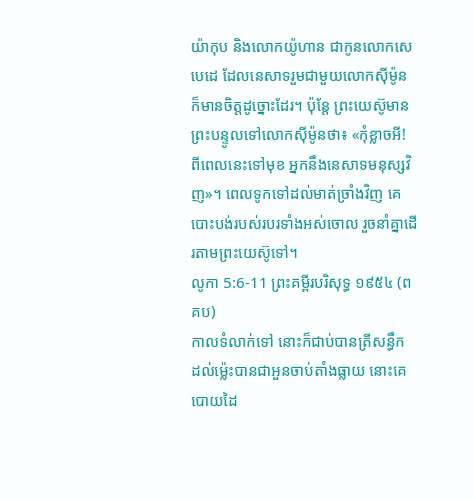យ៉ាកុប និងលោកយ៉ូហាន ជាកូនលោកសេបេដេ ដែលនេសាទរួមជាមួយលោកស៊ីម៉ូន ក៏មានចិត្តដូច្នោះដែរ។ ប៉ុន្តែ ព្រះយេស៊ូមានព្រះបន្ទូលទៅលោកស៊ីម៉ូនថា៖ «កុំខ្លាចអី! ពីពេលនេះទៅមុខ អ្នកនឹងនេសាទមនុស្សវិញ»។ ពេលទូកទៅដល់មាត់ច្រាំងវិញ គេបោះបង់របស់របរទាំងអស់ចោល រួចនាំគ្នាដើរតាមព្រះយេស៊ូទៅ។
លូកា 5:6-11 ព្រះគម្ពីរបរិសុទ្ធ ១៩៥៤ (ពគប)
កាលទំលាក់ទៅ នោះក៏ជាប់បានត្រីសន្ធឹក ដល់ម៉្លេះបានជាអួនចាប់តាំងធ្លាយ នោះគេបោយដៃ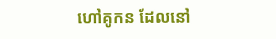ហៅគូកន ដែលនៅ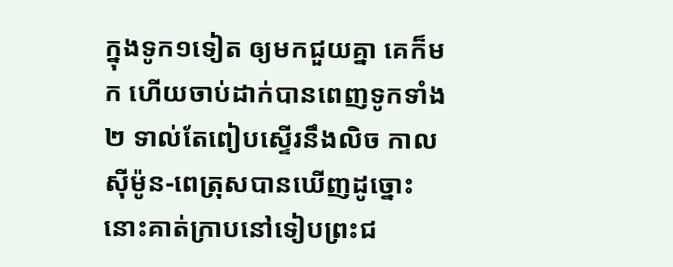ក្នុងទូក១ទៀត ឲ្យមកជួយគ្នា គេក៏មក ហើយចាប់ដាក់បានពេញទូកទាំង២ ទាល់តែពៀបស្ទើរនឹងលិច កាលស៊ីម៉ូន-ពេត្រុសបានឃើញដូច្នោះ នោះគាត់ក្រាបនៅទៀបព្រះជ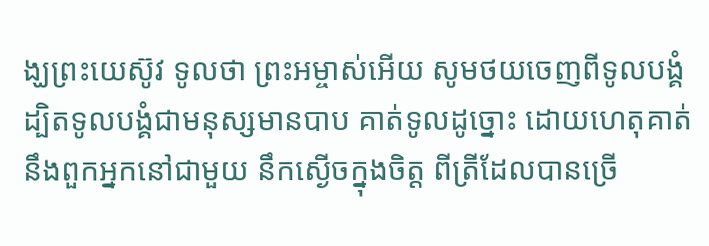ង្ឃព្រះយេស៊ូវ ទូលថា ព្រះអម្ចាស់អើយ សូមថយចេញពីទូលបង្គំ ដ្បិតទូលបង្គំជាមនុស្សមានបាប គាត់ទូលដូច្នោះ ដោយហេតុគាត់ នឹងពួកអ្នកនៅជាមួយ នឹកស្ងើចក្នុងចិត្ត ពីត្រីដែលបានច្រើ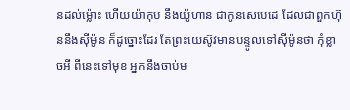នដល់ម៉្លោះ ហើយយ៉ាកុប នឹងយ៉ូហាន ជាកូនសេបេដេ ដែលជាពួកហ៊ុននឹងស៊ីម៉ូន ក៏ដូច្នោះដែរ តែព្រះយេស៊ូវមានបន្ទូលទៅស៊ីម៉ូនថា កុំខ្លាចអី ពីនេះទៅមុខ អ្នកនឹងចាប់ម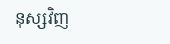នុស្សវិញ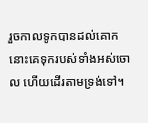រួចកាលទូកបានដល់គោក នោះគេទុករបស់ទាំងអស់ចោល ហើយដើរតាមទ្រង់ទៅ។